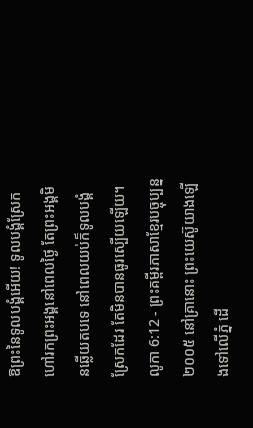ឱព្រះនៃទូលបង្គំអើយ! ទូលបង្គំស្រែកហៅរកព្រះអង្គនៅពេលថ្ងៃ តែព្រះអង្គមិនឆ្លើយតបទេ នៅពេលយប់ក៏ទូលបង្គំស្រែកដែរ តែមិនបានធូរស្បើយឡើយ។
លូកា 6:12 - ព្រះគម្ពីរភាសាខ្មែរបច្ចុប្បន្ន ២០០៥ នៅគ្រានោះ ព្រះយេស៊ូយាងឡើងទៅលើភ្នំ ដើ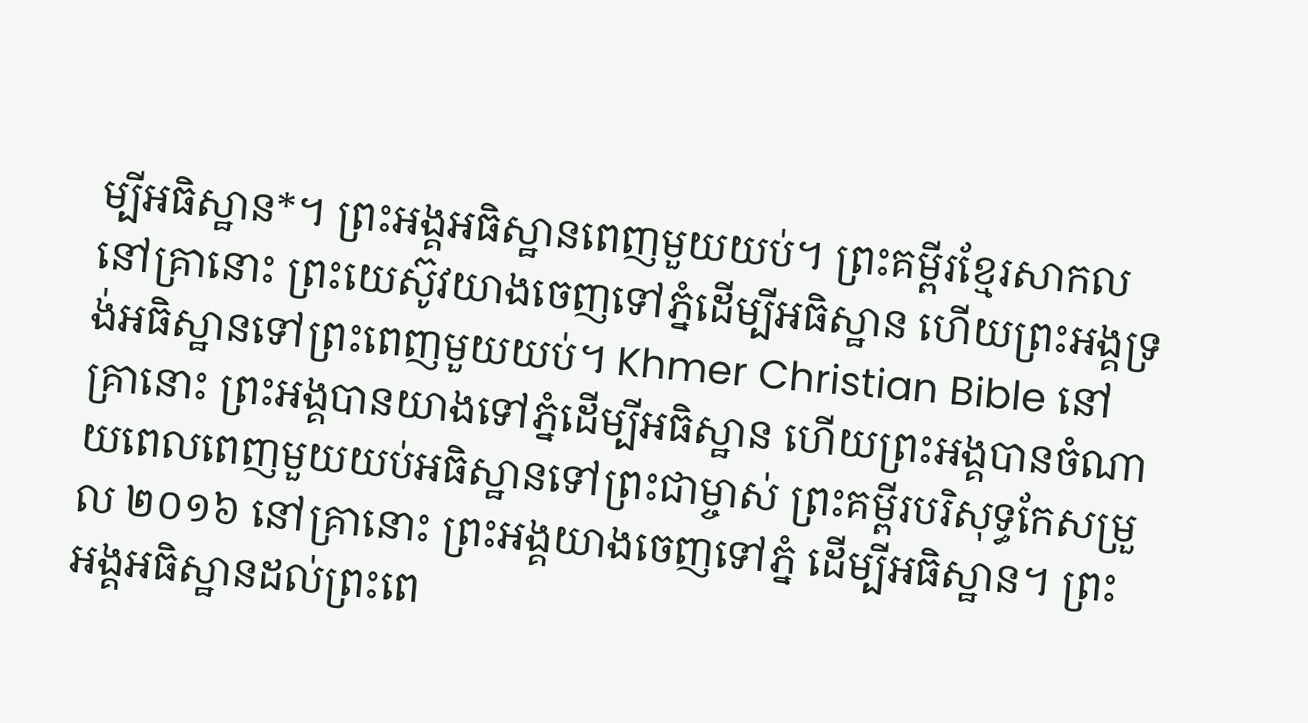ម្បីអធិស្ឋាន*។ ព្រះអង្គអធិស្ឋានពេញមួយយប់។ ព្រះគម្ពីរខ្មែរសាកល នៅគ្រានោះ ព្រះយេស៊ូវយាងចេញទៅភ្នំដើម្បីអធិស្ឋាន ហើយព្រះអង្គទ្រង់អធិស្ឋានទៅព្រះពេញមួយយប់។ Khmer Christian Bible នៅគ្រានោះ ព្រះអង្គបានយាងទៅភ្នំដើម្បីអធិស្ឋាន ហើយព្រះអង្គបានចំណាយពេលពេញមួយយប់អធិស្ឋានទៅព្រះជាម្ចាស់ ព្រះគម្ពីរបរិសុទ្ធកែសម្រួល ២០១៦ នៅគ្រានោះ ព្រះអង្គយាងចេញទៅភ្នំ ដើម្បីអធិស្ឋាន។ ព្រះអង្គអធិស្ឋានដល់ព្រះពេ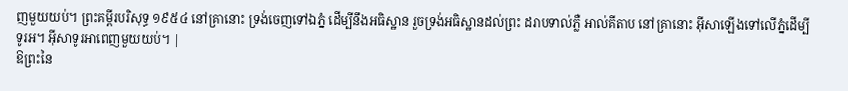ញមួយយប់។ ព្រះគម្ពីរបរិសុទ្ធ ១៩៥៤ នៅគ្រានោះ ទ្រង់ចេញទៅឯភ្នំ ដើម្បីនឹងអធិស្ឋាន រួចទ្រង់អធិស្ឋានដល់ព្រះ ដរាបទាល់ភ្លឺ អាល់គីតាប នៅគ្រានោះ អ៊ីសាឡើងទៅលើភ្នំដើម្បីទូរអ។ អ៊ីសាទូរអាពេញមួយយប់។ |
ឱព្រះនៃ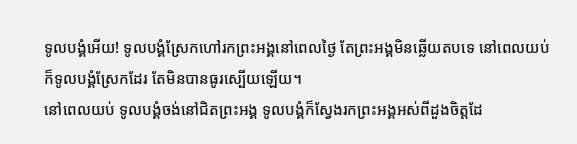ទូលបង្គំអើយ! ទូលបង្គំស្រែកហៅរកព្រះអង្គនៅពេលថ្ងៃ តែព្រះអង្គមិនឆ្លើយតបទេ នៅពេលយប់ក៏ទូលបង្គំស្រែកដែរ តែមិនបានធូរស្បើយឡើយ។
នៅពេលយប់ ទូលបង្គំចង់នៅជិតព្រះអង្គ ទូលបង្គំក៏ស្វែងរកព្រះអង្គអស់ពីដួងចិត្តដែ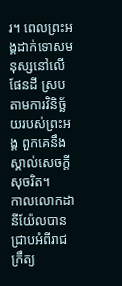រ។ ពេលព្រះអង្គដាក់ទោសមនុស្សនៅលើផែនដី ស្របតាមការវិនិច្ឆ័យរបស់ព្រះអង្គ ពួកគេនឹងស្គាល់សេចក្ដីសុចរិត។
កាលលោកដានីយ៉ែលបានជ្រាបអំពីរាជក្រឹត្យ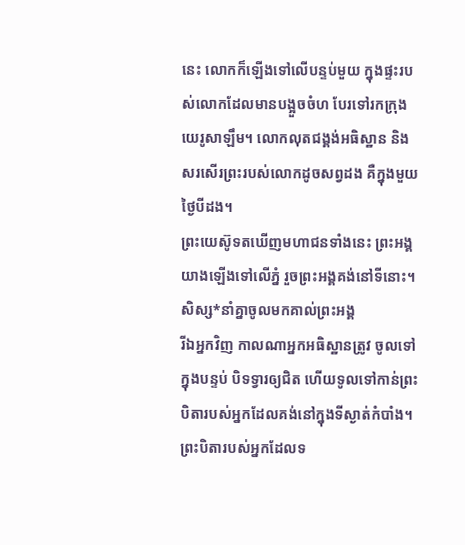នេះ លោកក៏ឡើងទៅលើបន្ទប់មួយ ក្នុងផ្ទះរបស់លោកដែលមានបង្អួចចំហ បែរទៅរកក្រុងយេរូសាឡឹម។ លោកលុតជង្គង់អធិស្ឋាន និងសរសើរព្រះរបស់លោកដូចសព្វដង គឺក្នុងមួយថ្ងៃបីដង។
ព្រះយេស៊ូទតឃើញមហាជនទាំងនេះ ព្រះអង្គយាងឡើងទៅលើភ្នំ រួចព្រះអង្គគង់នៅទីនោះ។ សិស្ស*នាំគ្នាចូលមកគាល់ព្រះអង្គ
រីឯអ្នកវិញ កាលណាអ្នកអធិស្ឋានត្រូវ ចូលទៅក្នុងបន្ទប់ បិទទ្វារឲ្យជិត ហើយទូលទៅកាន់ព្រះបិតារបស់អ្នកដែលគង់នៅក្នុងទីស្ងាត់កំបាំង។ ព្រះបិតារបស់អ្នកដែលទ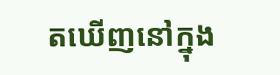តឃើញនៅក្នុង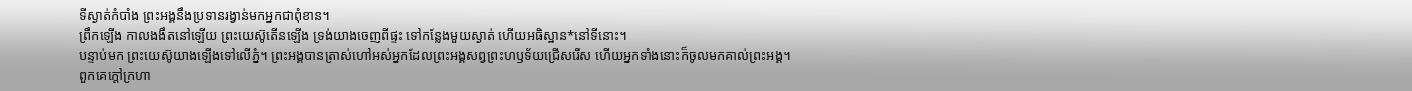ទីស្ងាត់កំបាំង ព្រះអង្គនឹងប្រទានរង្វាន់មកអ្នកជាពុំខាន។
ព្រឹកឡើង កាលងងឹតនៅឡើយ ព្រះយេស៊ូតើនឡើង ទ្រង់យាងចេញពីផ្ទះ ទៅកន្លែងមួយស្ងាត់ ហើយអធិស្ឋាន*នៅទីនោះ។
បន្ទាប់មក ព្រះយេស៊ូយាងឡើងទៅលើភ្នំ។ ព្រះអង្គបានត្រាស់ហៅអស់អ្នកដែលព្រះអង្គសព្វព្រះហឫទ័យជ្រើសរើស ហើយអ្នកទាំងនោះក៏ចូលមកគាល់ព្រះអង្គ។
ពួកគេក្ដៅក្រហា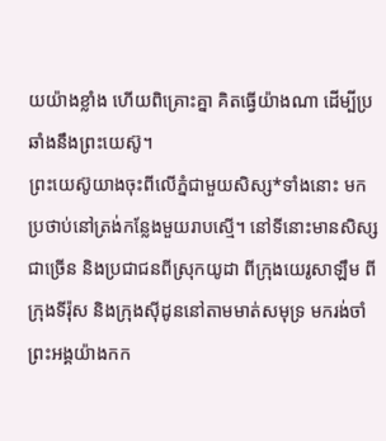យយ៉ាងខ្លាំង ហើយពិគ្រោះគ្នា គិតធ្វើយ៉ាងណា ដើម្បីប្រឆាំងនឹងព្រះយេស៊ូ។
ព្រះយេស៊ូយាងចុះពីលើភ្នំជាមួយសិស្ស*ទាំងនោះ មកប្រថាប់នៅត្រង់កន្លែងមួយរាបស្មើ។ នៅទីនោះមានសិស្សជាច្រើន និងប្រជាជនពីស្រុកយូដា ពីក្រុងយេរូសាឡឹម ពីក្រុងទីរ៉ុស និងក្រុងស៊ីដូននៅតាមមាត់សមុទ្រ មករង់ចាំព្រះអង្គយ៉ាងកក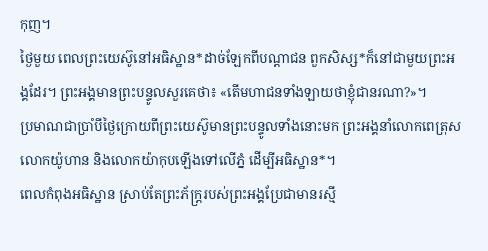កុញ។
ថ្ងៃមួយ ពេលព្រះយេស៊ូនៅអធិស្ឋាន*ដាច់ឡែកពីបណ្ដាជន ពួកសិស្ស*ក៏នៅជាមួយព្រះអង្គដែរ។ ព្រះអង្គមានព្រះបន្ទូលសួរគេថា៖ «តើមហាជនទាំងឡាយថាខ្ញុំជានរណា?»។
ប្រមាណជាប្រាំបីថ្ងៃក្រោយពីព្រះយេស៊ូមានព្រះបន្ទូលទាំងនោះមក ព្រះអង្គនាំលោកពេត្រុស លោកយ៉ូហាន និងលោកយ៉ាកុបឡើងទៅលើភ្នំ ដើម្បីអធិស្ឋាន*។
ពេលកំពុងអធិស្ឋាន ស្រាប់តែព្រះភ័ក្ត្ររបស់ព្រះអង្គប្រែជាមានរស្មី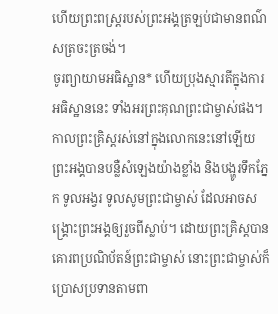ហើយព្រះពស្ដ្ររបស់ព្រះអង្គត្រឡប់ជាមានពណ៌សត្រចះត្រចង់។
ចូរព្យាយាមអធិស្ឋាន* ហើយប្រុងស្មារតីក្នុងការអធិស្ឋាននេះ ទាំងអរព្រះគុណព្រះជាម្ចាស់ផង។
កាលព្រះគ្រិស្តរស់នៅក្នុងលោកនេះនៅឡើយ ព្រះអង្គបានបន្លឺសំឡេងយ៉ាងខ្លាំង និងបង្ហូរទឹកភ្នែក ទូលអង្វរ ទូលសូមព្រះជាម្ចាស់ ដែលអាចសង្គ្រោះព្រះអង្គឲ្យរួចពីស្លាប់។ ដោយព្រះគ្រិស្តបានគោរពប្រណិប័តន៍ព្រះជាម្ចាស់ នោះព្រះជាម្ចាស់ក៏ប្រោសប្រទានតាមពា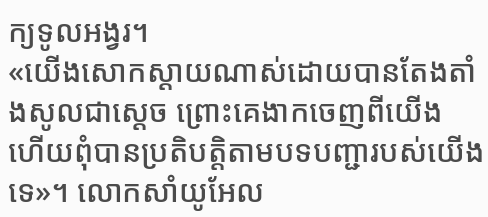ក្យទូលអង្វរ។
«យើងសោកស្ដាយណាស់ដោយបានតែងតាំងសូលជាស្ដេច ព្រោះគេងាកចេញពីយើង ហើយពុំបានប្រតិបត្តិតាមបទបញ្ជារបស់យើងទេ»។ លោកសាំយូអែល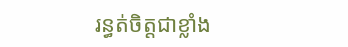រន្ធត់ចិត្តជាខ្លាំង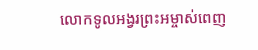លោកទូលអង្វរព្រះអម្ចាស់ពេញ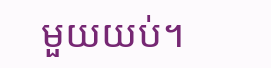មួយយប់។